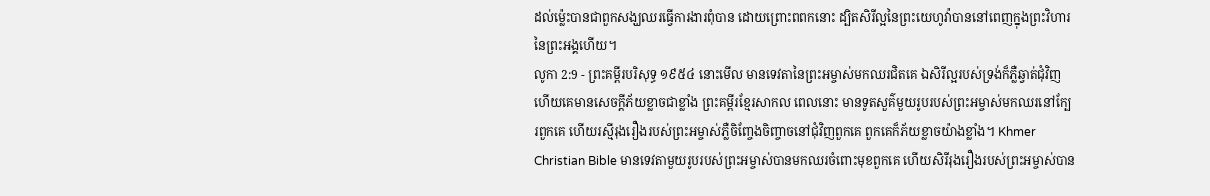ដល់ម៉្លេះបានជាពួកសង្ឃឈរធ្វើការងារពុំបាន ដោយព្រោះពពកនោះ ដ្បិតសិរីល្អនៃព្រះយេហូវ៉ាបាននៅពេញក្នុងព្រះវិហារនៃព្រះអង្គហើយ។
លូកា 2:9 - ព្រះគម្ពីរបរិសុទ្ធ ១៩៥៤ នោះមើល មានទេវតានៃព្រះអម្ចាស់មកឈរជិតគេ ឯសិរីល្អរបស់ទ្រង់ក៏ភ្លឺឆ្វាត់ជុំវិញ ហើយគេមានសេចក្ដីភ័យខ្លាចជាខ្លាំង ព្រះគម្ពីរខ្មែរសាកល ពេលនោះ មានទូតសួគ៌មួយរូបរបស់ព្រះអម្ចាស់មកឈរនៅក្បែរពួកគេ ហើយរស្មីរុងរឿងរបស់ព្រះអម្ចាស់ភ្លឺចិញ្ចែងចិញ្ចាចនៅជុំវិញពួកគេ ពួកគេក៏ភ័យខ្លាចយ៉ាងខ្លាំង។ Khmer Christian Bible មានទេវតាមួយរូបរបស់ព្រះអម្ចាស់បានមកឈរចំពោះមុខពួកគេ ហើយសិរីរុងរឿងរបស់ព្រះអម្ចាស់បាន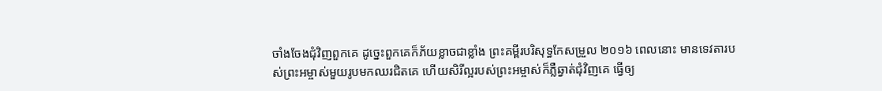ចាំងចែងជុំវិញពួកគេ ដូច្នេះពួកគេក៏ភ័យខ្លាចជាខ្លាំង ព្រះគម្ពីរបរិសុទ្ធកែសម្រួល ២០១៦ ពេលនោះ មានទេវតារបស់ព្រះអម្ចាស់មួយរូបមកឈរជិតគេ ហើយសិរីល្អរបស់ព្រះអម្ចាស់ក៏ភ្លឺឆ្វាត់ជុំវិញគេ ធ្វើឲ្យ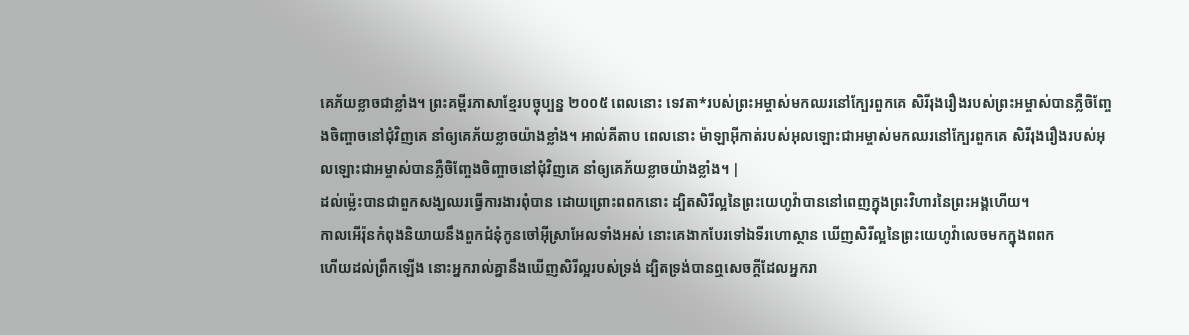គេភ័យខ្លាចជាខ្លាំង។ ព្រះគម្ពីរភាសាខ្មែរបច្ចុប្បន្ន ២០០៥ ពេលនោះ ទេវតា*របស់ព្រះអម្ចាស់មកឈរនៅក្បែរពួកគេ សិរីរុងរឿងរបស់ព្រះអម្ចាស់បានភ្លឺចិញ្ចែងចិញ្ចាចនៅជុំវិញគេ នាំឲ្យគេភ័យខ្លាចយ៉ាងខ្លាំង។ អាល់គីតាប ពេលនោះ ម៉ាឡាអ៊ីកាត់របស់អុលឡោះជាអម្ចាស់មកឈរនៅក្បែរពួកគេ សិរីរុងរឿងរបស់អុលឡោះជាអម្ចាស់បានភ្លឺចិញ្ចែងចិញ្ចាចនៅជុំវិញគេ នាំឲ្យគេភ័យខ្លាចយ៉ាងខ្លាំង។ |
ដល់ម៉្លេះបានជាពួកសង្ឃឈរធ្វើការងារពុំបាន ដោយព្រោះពពកនោះ ដ្បិតសិរីល្អនៃព្រះយេហូវ៉ាបាននៅពេញក្នុងព្រះវិហារនៃព្រះអង្គហើយ។
កាលអើរ៉ុនកំពុងនិយាយនឹងពួកជំនុំកូនចៅអ៊ីស្រាអែលទាំងអស់ នោះគេងាកបែរទៅឯទីរហោស្ថាន ឃើញសិរីល្អនៃព្រះយេហូវ៉ាលេចមកក្នុងពពក
ហើយដល់ព្រឹកឡើង នោះអ្នករាល់គ្នានឹងឃើញសិរីល្អរបស់ទ្រង់ ដ្បិតទ្រង់បានឮសេចក្ដីដែលអ្នករា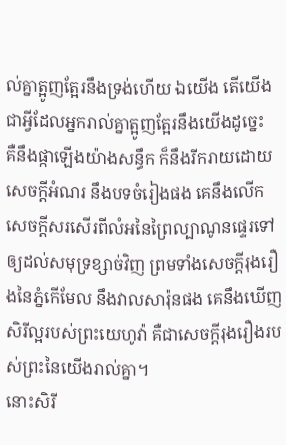ល់គ្នាត្អូញត្អែរនឹងទ្រង់ហើយ ឯយើង តើយើងជាអ្វីដែលអ្នករាល់គ្នាត្អូញត្អែរនឹងយើងដូច្នេះ
គឺនឹងផ្កាឡើងយ៉ាងសន្ធឹក ក៏នឹងរីករាយដោយសេចក្ដីអំណរ នឹងបទចំរៀងផង គេនឹងលើកសេចក្ដីសរសើរពីលំអនៃព្រៃល្បាណូនផ្ទេរទៅឲ្យដល់សមុទ្រខ្សាច់វិញ ព្រមទាំងសេចក្ដីរុងរឿងនៃភ្នំកើមែល នឹងវាលសារ៉ុនផង គេនឹងឃើញសិរីល្អរបស់ព្រះយេហូវ៉ា គឺជាសេចក្ដីរុងរឿងរបស់ព្រះនៃយើងរាល់គ្នា។
នោះសិរី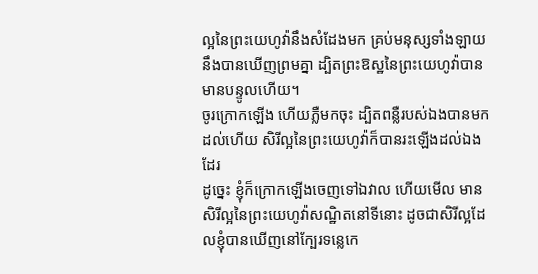ល្អនៃព្រះយេហូវ៉ានឹងសំដែងមក គ្រប់មនុស្សទាំងឡាយនឹងបានឃើញព្រមគ្នា ដ្បិតព្រះឱស្ឋនៃព្រះយេហូវ៉ាបានមានបន្ទូលហើយ។
ចូរក្រោកឡើង ហើយភ្លឺមកចុះ ដ្បិតពន្លឺរបស់ឯងបានមកដល់ហើយ សិរីល្អនៃព្រះយេហូវ៉ាក៏បានរះឡើងដល់ឯងដែរ
ដូច្នេះ ខ្ញុំក៏ក្រោកឡើងចេញទៅឯវាល ហើយមើល មានសិរីល្អនៃព្រះយេហូវ៉ាសណ្ឋិតនៅទីនោះ ដូចជាសិរីល្អដែលខ្ញុំបានឃើញនៅក្បែរទន្លេកេ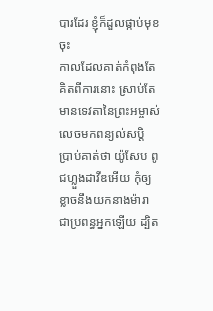បារដែរ ខ្ញុំក៏ដួលផ្កាប់មុខចុះ
កាលដែលគាត់កំពុងតែគិតពីការនោះ ស្រាប់តែមានទេវតានៃព្រះអម្ចាស់ លេចមកពន្យល់សប្តិ ប្រាប់គាត់ថា យ៉ូសែប ពូជហ្លួងដាវីឌអើយ កុំឲ្យខ្លាចនឹងយកនាងម៉ារា ជាប្រពន្ធអ្នកឡើយ ដ្បិត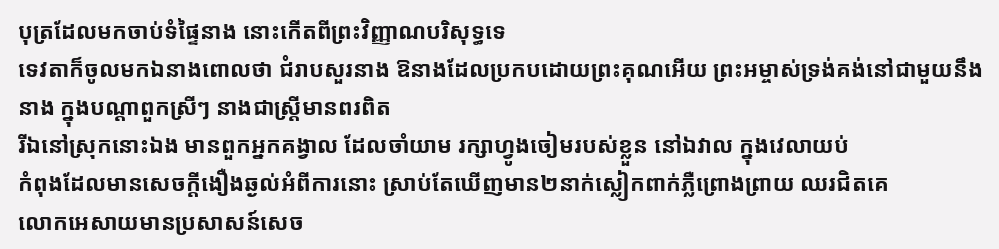បុត្រដែលមកចាប់ទំផ្ទៃនាង នោះកើតពីព្រះវិញ្ញាណបរិសុទ្ធទេ
ទេវតាក៏ចូលមកឯនាងពោលថា ជំរាបសួរនាង ឱនាងដែលប្រកបដោយព្រះគុណអើយ ព្រះអម្ចាស់ទ្រង់គង់នៅជាមួយនឹងនាង ក្នុងបណ្តាពួកស្រីៗ នាងជាស្ត្រីមានពរពិត
រីឯនៅស្រុកនោះឯង មានពួកអ្នកគង្វាល ដែលចាំយាម រក្សាហ្វូងចៀមរបស់ខ្លួន នៅឯវាល ក្នុងវេលាយប់
កំពុងដែលមានសេចក្ដីងឿងឆ្ងល់អំពីការនោះ ស្រាប់តែឃើញមាន២នាក់ស្លៀកពាក់ភ្លឺព្រោងព្រាយ ឈរជិតគេ
លោកអេសាយមានប្រសាសន៍សេច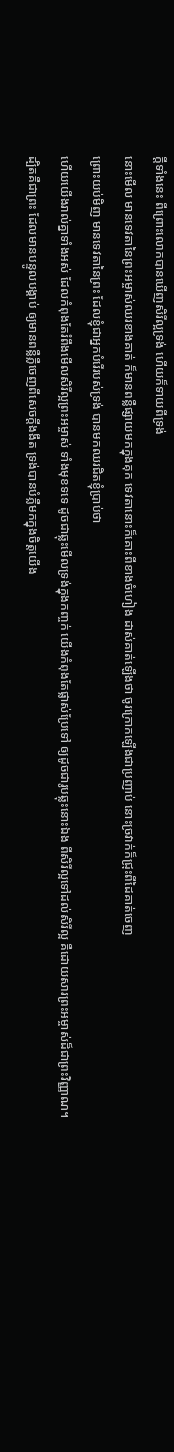ក្ដីទាំងនេះ ពីព្រោះលោកបានឃើញសិរីល្អទ្រង់ ហើយក៏ទាយពីទ្រង់
នោះមើល មានទេវតានៃព្រះអម្ចាស់ឈរខាងគាត់ ក៏មានពន្លឺផ្សាយមកក្នុងគុក ទេវតានោះក៏គោះពីខាងចំហៀង ដាស់គាត់ឡើងថា ចូរក្រោកឡើងជាប្រញាប់ នោះច្រវាក់ក៏ជ្រុះពីដៃគាត់ចេញ
ព្រោះយប់មិញ មានទេវតានៃព្រះ ដែលខ្ញុំជាអ្នកបំរើរបស់ទ្រង់ បានមកឈរជិតខ្ញុំប្រាប់ថា
ហើយយើងរាល់គ្នាទាំងអស់ ដែលកំពុងតែរំពឹងមើលសិរីល្អព្រះអម្ចាស់ ទាំងមុខទទេ ដូចជាឆ្លុះមើលទ្រង់ក្នុងកញ្ចក់ យើងកំពុងតែផ្លាស់ប្រែទៅ ឲ្យដូចជារូបឆ្លុះនោះឯង ពីសិរីល្អទៅដល់សិរីល្អ គឺដោយសារព្រះអម្ចាស់ដ៏ជាព្រះវិញ្ញាណ។
ដ្បិតគឺជាព្រះ ដែលមានបន្ទូលបង្គាប់ ឲ្យមានពន្លឺភ្លឺចេញពីសេចក្ដីងងឹត ទ្រង់បានបំភ្លឺមកក្នុងចិត្តយើង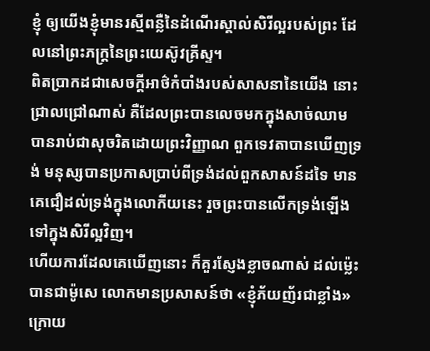ខ្ញុំ ឲ្យយើងខ្ញុំមានរស្មីពន្លឺនៃដំណើរស្គាល់សិរីល្អរបស់ព្រះ ដែលនៅព្រះភក្ត្រនៃព្រះយេស៊ូវគ្រីស្ទ។
ពិតប្រាកដជាសេចក្ដីអាថ៌កំបាំងរបស់សាសនានៃយើង នោះជ្រាលជ្រៅណាស់ គឺដែលព្រះបានលេចមកក្នុងសាច់ឈាម បានរាប់ជាសុចរិតដោយព្រះវិញ្ញាណ ពួកទេវតាបានឃើញទ្រង់ មនុស្សបានប្រកាសប្រាប់ពីទ្រង់ដល់ពួកសាសន៍ដទៃ មានគេជឿដល់ទ្រង់ក្នុងលោកីយនេះ រួចព្រះបានលើកទ្រង់ឡើងទៅក្នុងសិរីល្អវិញ។
ហើយការដែលគេឃើញនោះ ក៏គួរស្ញែងខ្លាចណាស់ ដល់ម៉្លេះបានជាម៉ូសេ លោកមានប្រសាសន៍ថា «ខ្ញុំភ័យញ័រជាខ្លាំង»
ក្រោយ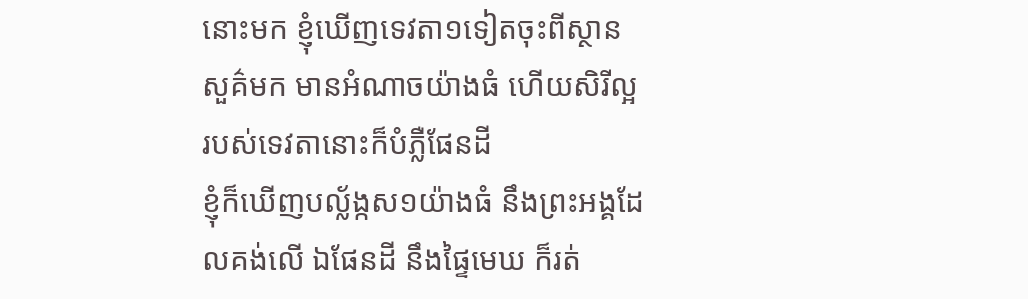នោះមក ខ្ញុំឃើញទេវតា១ទៀតចុះពីស្ថានសួគ៌មក មានអំណាចយ៉ាងធំ ហើយសិរីល្អរបស់ទេវតានោះក៏បំភ្លឺផែនដី
ខ្ញុំក៏ឃើញបល្ល័ង្កស១យ៉ាងធំ នឹងព្រះអង្គដែលគង់លើ ឯផែនដី នឹងផ្ទៃមេឃ ក៏រត់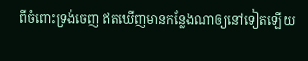ពីចំពោះទ្រង់ចេញ ឥតឃើញមានកន្លែងណាឲ្យនៅទៀតឡើយ